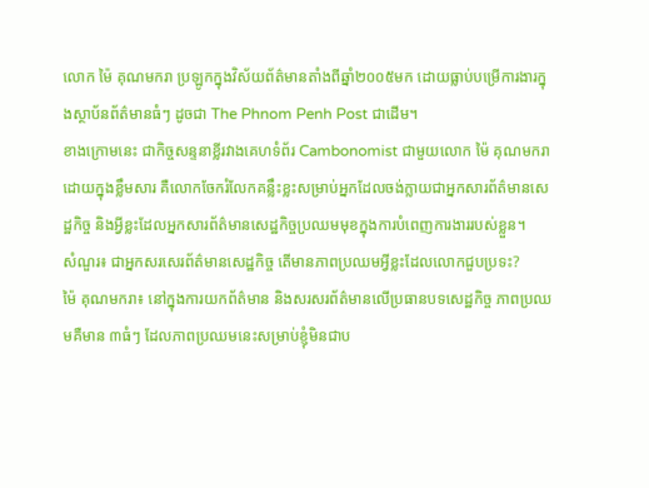លោក ម៉ៃ គុណមករា ប្រឡូកក្នុងវិស័យព័ត៌មានតាំងពីឆ្នាំ២០០៥មក ដោយធ្លាប់បម្រើការងារក្នុងស្ថាប័នព័ត៌មានធំៗ ដូចជា The Phnom Penh Post ជាដើម។
ខាងក្រោមនេះ ជាកិច្ចសន្ទនាខ្លីរវាងគេហទំព័រ Cambonomist ជាមួយលោក ម៉ៃ គុណមករា ដោយក្នុងខ្លឹមសារ គឺលោកចែករំលែកគន្លឹះខ្លះសម្រាប់អ្នកដែលចង់ក្លាយជាអ្នកសារព័ត៌មានសេដ្ឋកិច្ច និងអ្វីខ្លះដែលអ្នកសារព័ត៌មានសេដ្ឋកិច្ចប្រឈមមុខក្នុងការបំពេញការងាររបស់ខ្លួន។
សំណួរ៖ ជាអ្នកសរសេរព័ត៌មានសេដ្ឋកិច្ច តើមានភាពប្រឈមអ្វីខ្លះដែលលោកជួបប្រទះ?
ម៉ៃ គុណមករា៖ នៅក្នុងការយកព័ត៌មាន និងសរសរព័ត៌មានលើប្រធានបទសេដ្ឋកិច្ច ភាពប្រឈមគឺមាន ៣ធំៗ ដែលភាពប្រឈមនេះសម្រាប់ខ្ញុំមិនជាប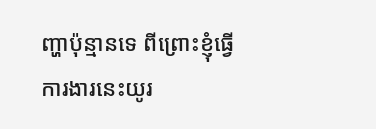ញ្ហាប៉ុន្មានទេ ពីព្រោះខ្ញុំធ្វើការងារនេះយូរ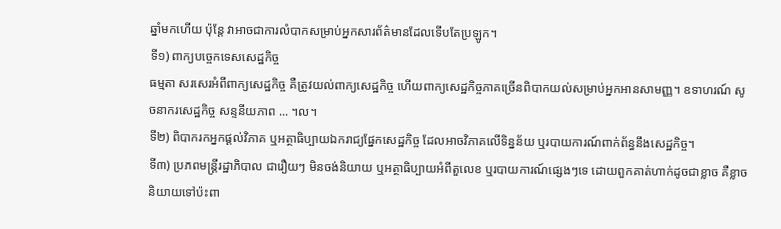ឆ្នាំមកហើយ ប៉ុន្តែ វាអាចជាការលំបាកសម្រាប់អ្នកសារព័ត៌មានដែលទើបតែប្រឡូក។
ទី១) ពាក្យបច្ចេកទេសសេដ្ឋកិច្ច
ធម្មតា សរសេរអំពីពាក្យសេដ្ឋកិច្ច គឺត្រូវយល់ពាក្យសេដ្ឋកិច្ច ហើយពាក្យសេដ្ឋកិច្ចភាគច្រើនពិបាកយល់សម្រាប់អ្នកអានសាមញ្ញ។ ឧទាហរណ៍ សូចនាករសេដ្ឋកិច្ច សន្ទនីយភាព ... ។ល។
ទី២) ពិបាករកអ្នកផ្ដល់វិភាគ ឬអត្ថាធិប្បាយឯករាជ្យផ្នែកសេដ្ឋកិច្ច ដែលអាចវិភាគលើទិន្នន័យ ឬរបាយការណ៍ពាក់ព័ន្ធនឹងសេដ្ឋកិច្ច។
ទី៣) ប្រភពមន្ត្រីរដ្ឋាភិបាល ជារឿយៗ មិនចង់និយាយ ឬអត្ថាធិប្បាយអំពីតួលេខ ឬរបាយការណ៍ផ្សេងៗទេ ដោយពួកគាត់ហាក់ដូចជាខ្លាច គឺខ្លាចនិយាយទៅប៉ះពា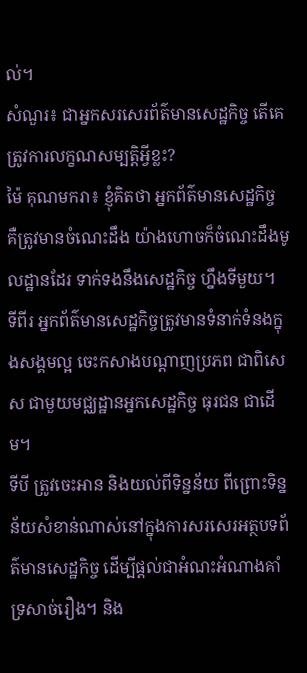ល់។
សំណួរ៖ ជាអ្នកសរសេរព័ត៌មានសេដ្ឋកិច្ច តើគេត្រូវការលក្ខណសម្បត្តិអ្វីខ្លះ?
ម៉ៃ គុណមករា៖ ខ្ញុំគិតថា អ្នកព័ត៌មានសេដ្ឋកិច្ច គឺត្រូវមានចំណេះដឹង យ៉ាងហោចក៏ចំណេះដឹងមូលដ្ឋានដែរ ទាក់ទងនឹងសេដ្ឋកិច្ច ហ្នឹងទីមួយ។
ទីពីរ អ្នកព័ត៌មានសេដ្ឋកិច្ចត្រូវមានទំនាក់ទំនងក្នុងសង្គមល្អ ចេះកសាងបណ្ដាញប្រភព ជាពិសេស ជាមួយមជ្ឈដ្ឋានអ្នកសេដ្ឋកិច្ច ធុរជន ជាដើម។
ទីបី ត្រូវចេះអាន និងយល់ពីទិន្នន័យ ពីព្រោះទិន្នន័យសំខាន់ណាស់នៅក្នុងការសរសេរអត្ថបទព័ត៌មានសេដ្ឋកិច្ច ដើម្បីផ្ដល់ជាអំណះអំណាងគាំទ្រសាច់រឿង។ និង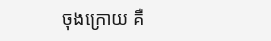ចុងក្រោយ គឺ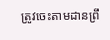ត្រូវចេះតាមដានព្រឹ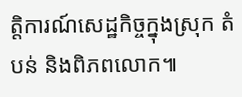ត្តិការណ៍សេដ្ឋកិច្ចក្នុងស្រុក តំបន់ និងពិភពលោក៕